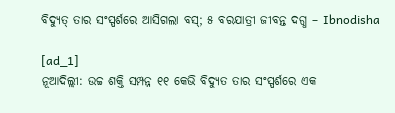ବିଦ୍ୟୁତ୍ ତାର ସଂସ୍ପର୍ଶରେ ଆସିଗଲା ବସ୍; ୫ ବରଯାତ୍ରୀ ଜୀବନ୍ତ ଦଗ୍ଧ – Ibnodisha

[ad_1]
ନୂଆଦିଲ୍ଲୀ: ଉଚ୍ଚ ଶକ୍ତି ସମ୍ପନ୍ନ ୧୧ କେଭି ବିଦ୍ୟୁତ ତାର ସଂସ୍ପର୍ଶରେ ଏକ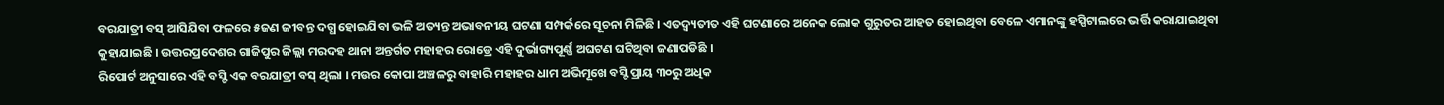ବରଯାତ୍ରୀ ବସ୍ ଆସିଯିବା ଫଳରେ ୫ଜଣ ଜୀବନ୍ତ ଦଗ୍ଧ ହୋଇଯିବା ଭଳି ଅତ୍ୟନ୍ତ ଅଭାବନୀୟ ଘଟଣା ସମ୍ପର୍କରେ ସୂଚନା ମିଳିଛି । ଏତଦ୍ବ୍ୟତୀତ ଏହି ଘଟଣାରେ ଅନେକ ଲୋକ ଗୁରୁତର ଆହତ ହୋଇଥିବା ବେଳେ ଏମାନଙ୍କୁ ହସ୍ପିଟାଲରେ ଭର୍ତ୍ତି କରାଯାଇଥିବା କୁହାଯାଇଛି । ଉତ୍ତରପ୍ରଦେଶର ଗାଜିପୁର ଜିଲ୍ଲା ମରଦହ ଥାନା ଅନ୍ତର୍ଗତ ମହାହର ରୋଡ୍ରେ ଏହି ଦୁର୍ଭାଗ୍ୟପୂର୍ଣ୍ଣ ଅଘଟଣ ଘଟିଥିବା ଜଣାପଡିଛି ।
ରିପୋର୍ଟ ଅନୁସାରେ ଏହି ବସ୍ଟି ଏକ ବରଯାତ୍ରୀ ବସ୍ ଥିଲା । ମଉର କୋପା ଅଞ୍ଚଳରୁ ବାହାରି ମହାହର ଧାମ ଅଭିମୂଖେ ବସ୍ଟି ପ୍ରାୟ ୩୦ରୁ ଅଧିକ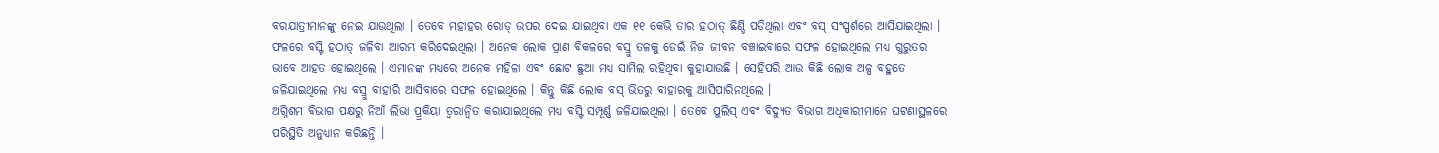ବରଯାତ୍ରୀମାନଙ୍କୁ ନେଇ ଯାଉଥିଲା । ତେବେ ମହାହର ରୋଡ୍ ଉପର ଦେଇ ଯାଇଥିବା ଏକ ୧୧ କେଭି ତାର ହଠାତ୍ ଛିଣ୍ଡି ପଡିଥିଲା ଏବଂ ବସ୍ ସଂସ୍ପର୍ଶରେ ଆସିଯାଇଥିଲା । ଫଳରେ ବସ୍ଟି ହଠାତ୍ ଜଳିବା ଆରମ୍ଭ କରିଦେଇଥିଲା । ଅନେକ ଲୋକ ପ୍ରାଣ ବିକଳରେ ବସ୍ରୁ ତଳକୁ ଡେଇଁ ନିଜ ଜୀବନ ବଞ୍ଚାଇବାରେ ସଫଳ ହୋଇଥିଲେ ମଧ୍ୟ ଗୁରୁତର ଭାବେ ଆହତ ହୋଇଥିଲେ । ଏମାନଙ୍କ ମଧ୍ୟରେ ଅନେକ ମହିଳା ଏବଂ ଛୋଟ ଛୁଆ ମଧ୍ୟ ସାମିଲ ରହିଥିବା କୁହାଯାଉଛି । ସେହିପରି ଆଉ କିଛି ଲୋକ ଅଳ୍ପ ବହୁତେ ଜଳିଯାଇଥିଲେ ମଧ୍ୟ ବସ୍ରୁ ବାହାରି ଆସିବାରେ ସଫଳ ହୋଇଥିଲେ । କିନ୍ତୁ କିଛି ଲୋକ ବସ୍ ଭିତରୁ ବାହାରକୁ ଆସିପାରିନଥିଲେ ।
ଅଗ୍ନିଶମ ବିଭାଗ ପକ୍ଷରୁ ନିଆଁ ଲିଭା ପ୍ର୍ରକିୟା ତ୍ୱରାନ୍ୱିତ କରାଯାଇଥିଲେ ମଧ୍ୟ ବସ୍ଟି ସମ୍ପୂର୍ଣ୍ଣ ଜଳିଯାଇଥିଲା । ତେବେ ପୁଲିସ୍ ଏବଂ ବିଦ୍ୟୁତ ବିଭାଗ ଅଧିକାରୀମାନେ ଘଟଣାସ୍ଥଳରେ ପରିସ୍ଥିତି ଅନୁଧ୍ୟାନ କରିଛନ୍ତି ।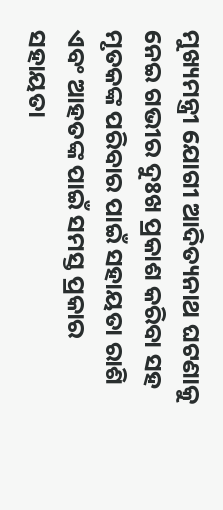ମୁଖ୍ୟମନ୍ତ୍ରୀ ଯୋଗୀ ଆଦିତ୍ୟନାଥ ଘଟଣାକୁ ନେଇ ଗଭୀର ଦୁଃଖ ପ୍ରକାଶ କରିବା ସହ ମୃତକଙ୍କ ପରିବାର ପାଇଁ ସହାୟତା ରାଶି ଏବଂ ଆହତଙ୍କ ପାଇଁ ସମସ୍ତ ପ୍ରକାର ସହାୟତା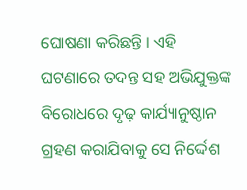ଘୋଷଣା କରିଛନ୍ତି । ଏହି ଘଟଣାରେ ତଦନ୍ତ ସହ ଅଭିଯୁକ୍ତଙ୍କ ବିରୋଧରେ ଦୃଢ଼ କାର୍ଯ୍ୟାନୁଷ୍ଠାନ ଗ୍ରହଣ କରାଯିବାକୁ ସେ ନିର୍ଦ୍ଦେଶ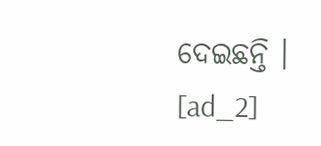ଦେଇଛନ୍ତି ।
[ad_2]